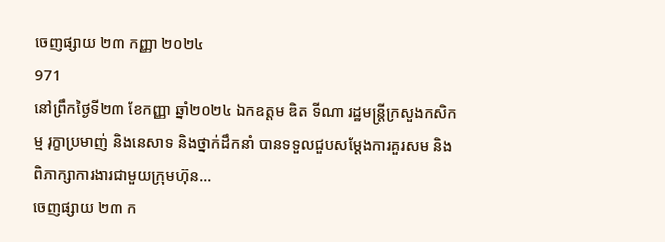ចេញផ្សាយ ២៣ កញ្ញា ២០២៤
971
នៅព្រឹកថ្ងៃទី២៣ ខែកញ្ញា ឆ្នាំ២០២៤ ឯកឧត្តម ឌិត ទីណា រដ្ឋមន្ត្រីក្រសួងកសិកម្ម រុក្ខាប្រមាញ់ និងនេសាទ និងថ្នាក់ដឹកនាំ បានទទួលជួបសម្តែងការគួរសម និងពិភាក្សាការងារជាមួយក្រុមហ៊ុន...
ចេញផ្សាយ ២៣ ក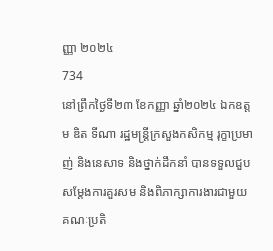ញ្ញា ២០២៤
734
នៅព្រឹកថ្ងៃទី២៣ ខែកញ្ញា ឆ្នាំ២០២៤ ឯកឧត្តម ឌិត ទីណា រដ្ឋមន្ត្រីក្រសួងកសិកម្ម រុក្ខាប្រមាញ់ និងនេសាទ និងថ្នាក់ដឹកនាំ បានទទួលជួបសម្តែងការគួរសម និងពិភាក្សាការងារជាមួយគណៈប្រតិ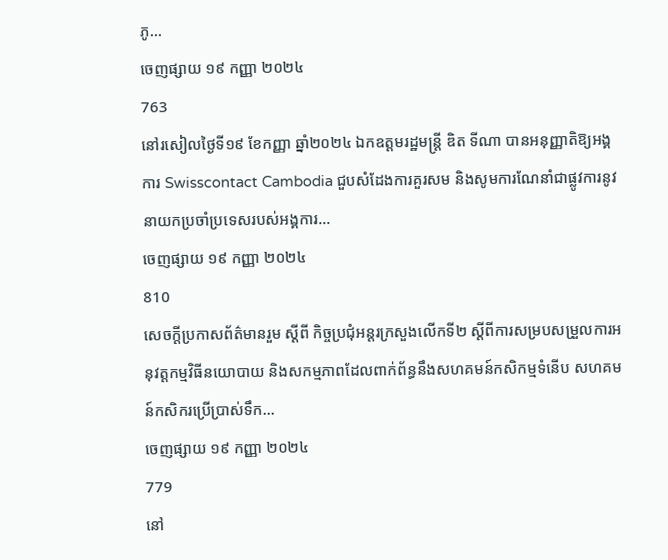ភូ...
ចេញផ្សាយ ១៩ កញ្ញា ២០២៤
763
នៅរសៀលថ្ងៃទី១៩ ខែកញ្ញា ឆ្នាំ២០២៤ ឯកឧត្តមរដ្ឋមន្ដ្រី ឌិត ទីណា បានអនុញ្ញាតិឱ្យអង្គការ Swisscontact Cambodia ជួបសំដែងការគួរសម និងសូមការណែនាំជាផ្លូវការនូវនាយកប្រចាំប្រទេសរបស់អង្គការ...
ចេញផ្សាយ ១៩ កញ្ញា ២០២៤
810
សេចក្ដីប្រកាសព័ត៌មានរួម ស្ដីពី កិច្ចប្រជុំអន្តរក្រសួងលើកទី២ ស្ដីពីការសម្របសម្រួលការអនុវត្តកម្មវិធីនយោបាយ និងសកម្មភាពដែលពាក់ព័ន្ធនឹងសហគមន៍កសិកម្មទំនើប សហគមន៍កសិករប្រើប្រាស់ទឹក...
ចេញផ្សាយ ១៩ កញ្ញា ២០២៤
779
នៅ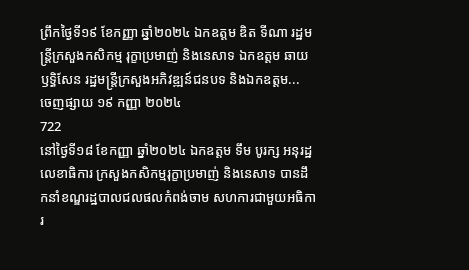ព្រឹកថ្ងៃទី១៩ ខែកញ្ញា ឆ្នាំ២០២៤ ឯកឧត្តម ឌិត ទីណា រដ្ឋមន្ដ្រីក្រសួងកសិកម្ម រុក្ខាប្រមាញ់ និងនេសាទ ឯកឧត្តម ឆាយ ឫទ្ធិសែន រដ្ឋមន្ដ្រីក្រសួងអភិវឌ្ឍន៍ជនបទ និងឯកឧត្តម...
ចេញផ្សាយ ១៩ កញ្ញា ២០២៤
722
នៅថ្ងៃទី១៨ ខែកញ្ញា ឆ្នាំ២០២៤ ឯកឧត្តម ទឹម បូរក្ស អនុរដ្ឋលេខាធិការ ក្រសួងកសិកម្មរុក្ខាប្រមាញ់ និងនេសាទ បានដឹកនាំខណ្ឌរដ្ឋបាលជលផលកំពង់ចាម សហការជាមួយអធិការ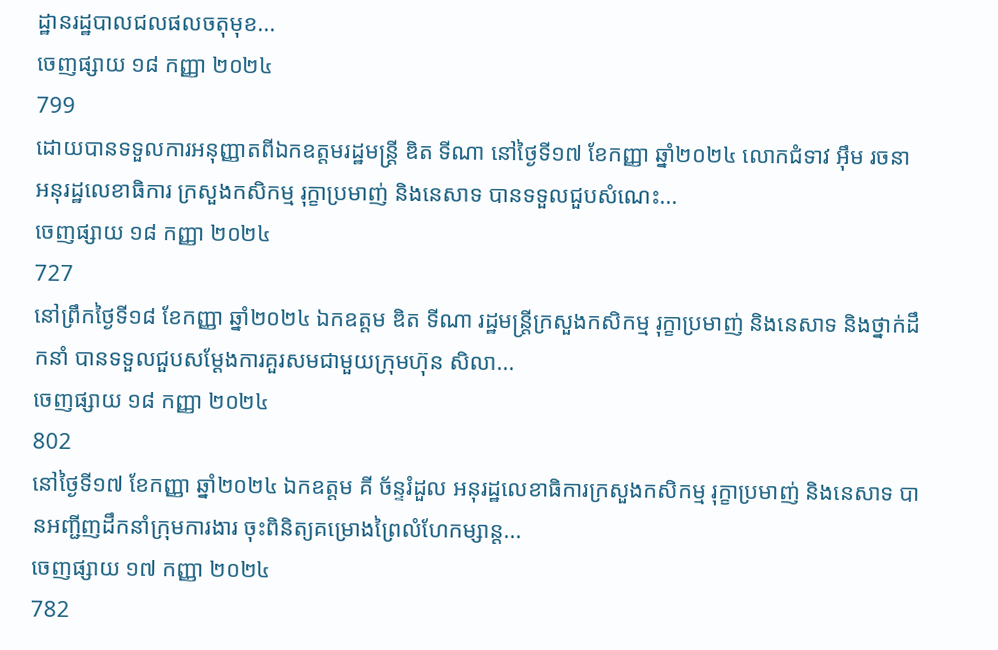ដ្ឋានរដ្ឋបាលជលផលចតុមុខ...
ចេញផ្សាយ ១៨ កញ្ញា ២០២៤
799
ដោយបានទទួលការអនុញ្ញាតពីឯកឧត្តមរដ្ឋមន្ដ្រី ឌិត ទីណា នៅថ្ងៃទី១៧ ខែកញ្ញា ឆ្នាំ២០២៤ លោកជំទាវ អ៊ឹម រចនា អនុរដ្ឋលេខាធិការ ក្រសួងកសិកម្ម រុក្ខាប្រមាញ់ និងនេសាទ បានទទួលជួបសំណេះ...
ចេញផ្សាយ ១៨ កញ្ញា ២០២៤
727
នៅព្រឹកថ្ងៃទី១៨ ខែកញ្ញា ឆ្នាំ២០២៤ ឯកឧត្តម ឌិត ទីណា រដ្ឋមន្ត្រីក្រសួងកសិកម្ម រុក្ខាប្រមាញ់ និងនេសាទ និងថ្នាក់ដឹកនាំ បានទទួលជួបសម្តែងការគួរសមជាមួយក្រុមហ៊ុន សិលា...
ចេញផ្សាយ ១៨ កញ្ញា ២០២៤
802
នៅថ្ងៃទី១៧ ខែកញ្ញា ឆ្នាំ២០២៤ ឯកឧត្តម គី ច័ន្ទរំដួល អនុរដ្ឋលេខាធិការក្រសួងកសិកម្ម រុក្ខាប្រមាញ់ និងនេសាទ បានអញ្ជីញដឹកនាំក្រុមការងារ ចុះពិនិត្យគម្រោងព្រៃលំហែកម្សាន្ត...
ចេញផ្សាយ ១៧ កញ្ញា ២០២៤
782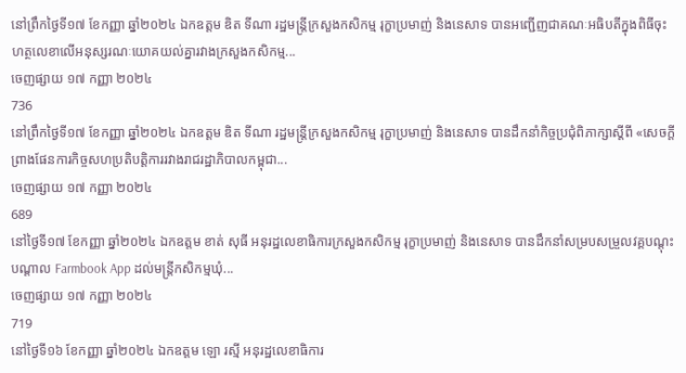នៅព្រឹកថ្ងៃទី១៧ ខែកញ្ញា ឆ្នាំ២០២៤ ឯកឧត្តម ឌិត ទីណា រដ្ឋមន្ត្រីក្រសួងកសិកម្ម រុក្ខាប្រមាញ់ និងនេសាទ បានអញ្ជើញជាគណៈអធិបតីក្នុងពិធីចុះហត្ថលេខាលើអនុស្សរណៈយោគយល់គ្នារវាងក្រសួងកសិកម្ម...
ចេញផ្សាយ ១៧ កញ្ញា ២០២៤
736
នៅព្រឹកថ្ងៃទី១៧ ខែកញ្ញា ឆ្នាំ២០២៤ ឯកឧត្តម ឌិត ទីណា រដ្ឋមន្ត្រីក្រសួងកសិកម្ម រុក្ខាប្រមាញ់ និងនេសាទ បានដឹកនាំកិច្ចប្រជុំពិភាក្សាស្តីពី «សេចក្តីព្រាងផែនការកិច្ចសហប្រតិបត្តិការរវាងរាជរដ្ឋាភិបាលកម្ពុជា...
ចេញផ្សាយ ១៧ កញ្ញា ២០២៤
689
នៅថ្ងៃទី១៧ ខែកញ្ញា ឆ្នាំ២០២៤ ឯកឧត្តម ខាត់ សុធី អនុរដ្ឋលេខាធិការក្រសួងកសិកម្ម រុក្ខាប្រមាញ់ និងនេសាទ បានដឹកនាំសម្របសម្រួលវគ្គបណ្តុះបណ្តាល Farmbook App ដល់មន្ដ្រីកសិកម្មឃុំ...
ចេញផ្សាយ ១៧ កញ្ញា ២០២៤
719
នៅថ្ងៃទី១៦ ខែកញ្ញា ឆ្នាំ២០២៤ ឯកឧត្តម ឡោ រស្មី អនុរដ្ឋលេខាធិការ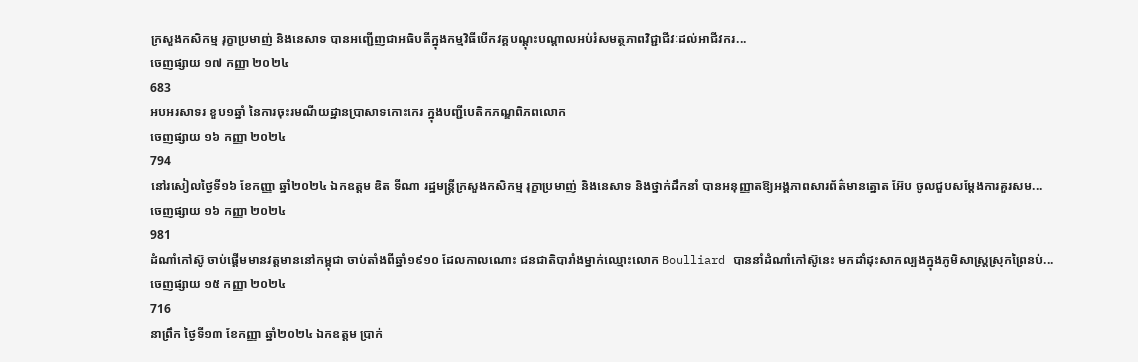ក្រសួងកសិកម្ម រុក្ខាប្រមាញ់ និងនេសាទ បានអញ្ជើញជាអធិបតីក្នុងកម្មវិធីបើកវគ្គបណ្តុះបណ្តាលអប់រំសមត្ថភាពវិជ្ជាជីវៈដល់អាជីវករ...
ចេញផ្សាយ ១៧ កញ្ញា ២០២៤
683
អបអរសាទរ ខួប១ឆ្នាំ នៃការចុះរមណីយដ្ឋានប្រាសាទកោះកេរ ក្នុងបញ្ជីបេតិកភណ្ឌពិភពលោក
ចេញផ្សាយ ១៦ កញ្ញា ២០២៤
794
នៅរសៀលថ្ងៃទី១៦ ខែកញ្ញា ឆ្នាំ២០២៤ ឯកឧត្តម ឌិត ទីណា រដ្ឋមន្ត្រីក្រសួងកសិកម្ម រុក្ខាប្រមាញ់ និងនេសាទ និងថ្នាក់ដឹកនាំ បានអនុញ្ញាតឱ្យអង្គភាពសារព័ត៌មានត្នោត អ៊ែប ចូលជួបសម្តែងការគួរសម...
ចេញផ្សាយ ១៦ កញ្ញា ២០២៤
981
ដំណាំកៅស៊ូ ចាប់ផ្ដើមមានវត្តមាននៅកម្ពុជា ចាប់តាំងពីឆ្នាំ១៩១០ ដែលកាលណោះ ជនជាតិបារាំងម្នាក់ឈ្មោះលោក Boulliard បាននាំដំណាំកៅស៊ូនេះ មកដាំដុះសាកល្បងក្នុងភូមិសាស្ត្រស្រុកព្រៃនប់...
ចេញផ្សាយ ១៥ កញ្ញា ២០២៤
716
នាព្រឹក ថ្ងៃទី១៣ ខែកញ្ញា ឆ្នាំ២០២៤ ឯកឧត្តម ប្រាក់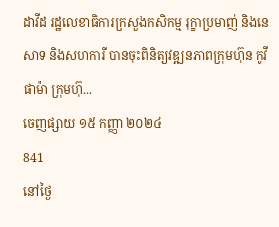ដាវីដ រដ្ឋលេខាធិការក្រសួងកសិកម្ម រុក្ខាប្រមាញ់ និងនេសាទ និងសហការី បានចុះពិនិត្យវឌ្ឍនភាពក្រុមហ៊ុន កូវីផាម៉ា ក្រុមហ៊ុ...
ចេញផ្សាយ ១៥ កញ្ញា ២០២៤
841
នៅថ្ងៃ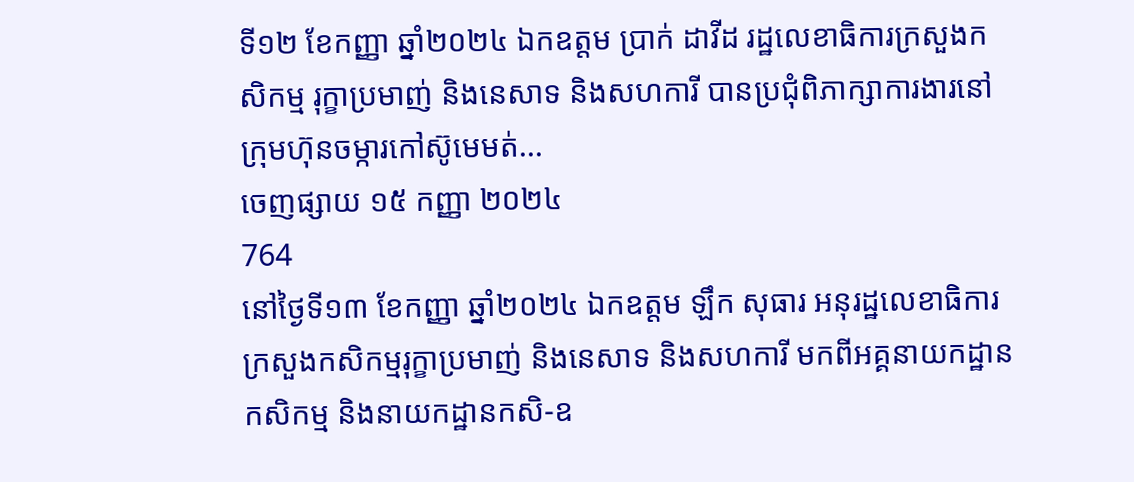ទី១២ ខែកញ្ញា ឆ្នាំ២០២៤ ឯកឧត្តម ប្រាក់ ដាវីដ រដ្ឋលេខាធិការក្រសួងកសិកម្ម រុក្ខាប្រមាញ់ និងនេសាទ និងសហការី បានប្រជុំពិភាក្សាការងារនៅក្រុមហ៊ុនចម្ការកៅស៊ូមេមត់...
ចេញផ្សាយ ១៥ កញ្ញា ២០២៤
764
នៅថ្ងៃទី១៣ ខែកញ្ញា ឆ្នាំ២០២៤ ឯកឧត្តម ឡឹក សុធារ អនុរដ្ឋលេខាធិការ ក្រសួងកសិកម្មរុក្ខាប្រមាញ់ និងនេសាទ និងសហការី មកពីអគ្គនាយកដ្ឋានកសិកម្ម និងនាយកដ្ឋានកសិ-ឧ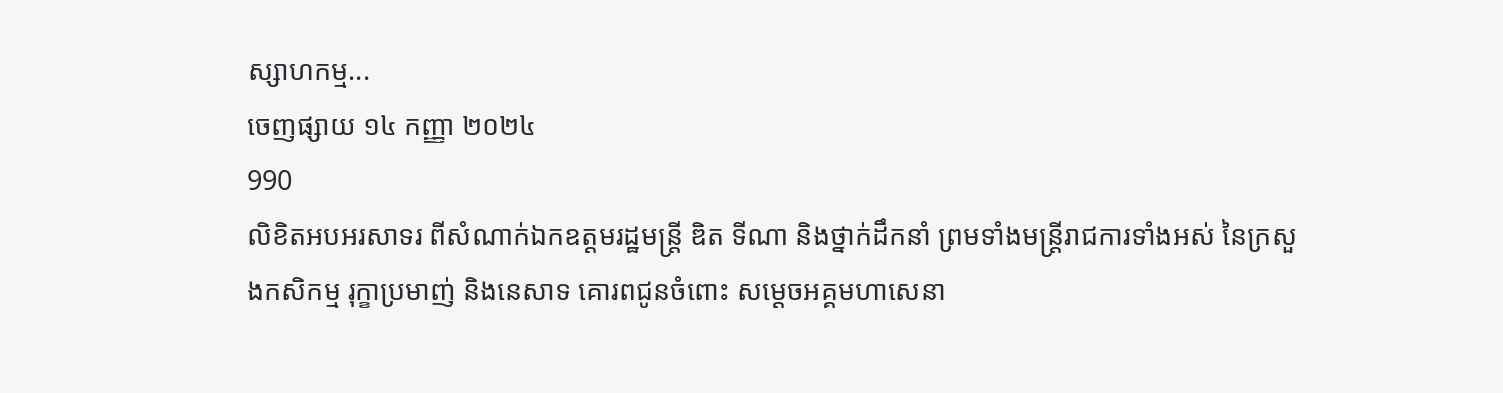ស្សាហកម្ម...
ចេញផ្សាយ ១៤ កញ្ញា ២០២៤
990
លិខិតអបអរសាទរ ពីសំណាក់ឯកឧត្តមរដ្ឋមន្ដ្រី ឌិត ទីណា និងថ្នាក់ដឹកនាំ ព្រមទាំងមន្ដ្រីរាជការទាំងអស់ នៃក្រសួងកសិកម្ម រុក្ខាប្រមាញ់ និងនេសាទ គោរពជូនចំពោះ សម្ដេចអគ្គមហាសេនា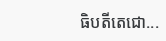ធិបតីតេជោ...